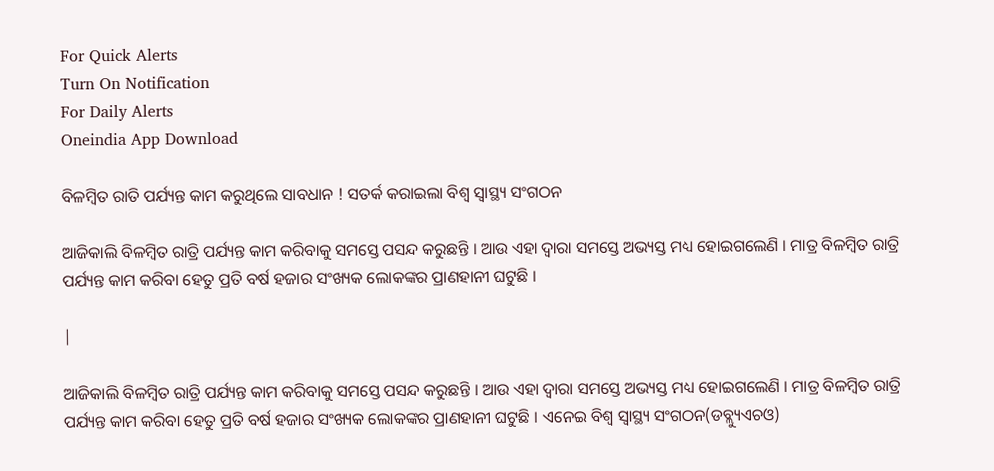For Quick Alerts
Turn On Notification
For Daily Alerts
Oneindia App Download

ବିଳମ୍ବିତ ରାତି ପର୍ଯ୍ୟନ୍ତ କାମ କରୁଥିଲେ ସାବଧାନ ! ସତର୍କ କରାଇଲା ବିଶ୍ୱ ସ୍ୱାସ୍ଥ୍ୟ ସଂଗଠନ

ଆଜିକାଲି ବିଳମ୍ବିତ ରାତ୍ରି ପର୍ଯ୍ୟନ୍ତ କାମ କରିବାକୁ ସମସ୍ତେ ପସନ୍ଦ କରୁଛନ୍ତି । ଆଉ ଏହା ଦ୍ୱାରା ସମସ୍ତେ ଅଭ୍ୟସ୍ତ ମଧ୍ୟ ହୋଇଗଲେଣି । ମାତ୍ର ବିଳମ୍ବିତ ରାତ୍ରି ପର୍ଯ୍ୟନ୍ତ କାମ କରିବା ହେତୁ ପ୍ରତି ବର୍ଷ ହଜାର ସଂଖ୍ୟକ ଲୋକଙ୍କର ପ୍ରାଣହାନୀ ଘଟୁଛି ।

|

ଆଜିକାଲି ବିଳମ୍ବିତ ରାତ୍ରି ପର୍ଯ୍ୟନ୍ତ କାମ କରିବାକୁ ସମସ୍ତେ ପସନ୍ଦ କରୁଛନ୍ତି । ଆଉ ଏହା ଦ୍ୱାରା ସମସ୍ତେ ଅଭ୍ୟସ୍ତ ମଧ୍ୟ ହୋଇଗଲେଣି । ମାତ୍ର ବିଳମ୍ବିତ ରାତ୍ରି ପର୍ଯ୍ୟନ୍ତ କାମ କରିବା ହେତୁ ପ୍ରତି ବର୍ଷ ହଜାର ସଂଖ୍ୟକ ଲୋକଙ୍କର ପ୍ରାଣହାନୀ ଘଟୁଛି । ଏନେଇ ବିଶ୍ୱ ସ୍ୱାସ୍ଥ୍ୟ ସଂଗଠନ(ଡବ୍ଲ୍ୟୁଏଚଓ)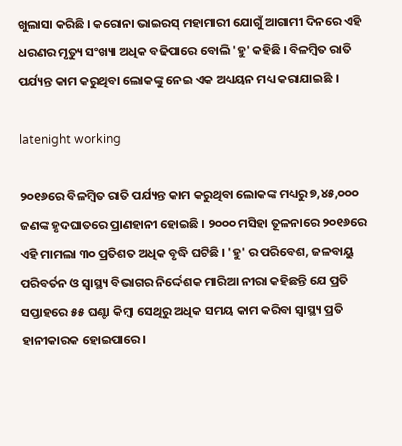ଖୁଲାସା କରିଛି । କରୋନା ଭାଇରସ୍ ମହାମାରୀ ଯୋଗୁଁ ଆଗାମୀ ଦିନରେ ଏହି ଧରଣର ମୃତ୍ୟୁ ସଂଖ୍ୟା ଅଧିକ ବଢିପାରେ ବୋଲି 'ହୁ' କହିଛି । ବିଳମ୍ବିତ ରାତି ପର୍ଯ୍ୟନ୍ତ କାମ କରୁଥିବା ଲୋକଙ୍କୁ ନେଇ ଏକ ଅଧ୍ୟୟନ ମଧ୍ୟ କରାଯାଇଛି ।

latenight working

୨୦୧୬ରେ ବିଳମ୍ବିତ ରାତି ପର୍ଯ୍ୟନ୍ତ କାମ କରୁଥିବା ଲୋକଙ୍କ ମଧ୍ୟରୁ ୭,୪୫,୦୦୦ ଜଣଙ୍କ ହୃଦଘାତରେ ପ୍ରାଣହାନୀ ହୋଇଛି । ୨୦୦୦ ମସିହା ତୂଳନାରେ ୨୦୧୬ରେ ଏହି ମାମଲା ୩୦ ପ୍ରତିଶତ ଅଧିକ ବୃଦ୍ଧି ଘଟିଛି । 'ହୁ' ର ପରିବେଶ, ଜଳବାୟୁ ପରିବର୍ତନ ଓ ସ୍ୱାସ୍ଥ୍ୟ ବିଭାଗର ନିର୍ଦ୍ଦେଶକ ମାରିଆ ନୀରା କହିଛନ୍ତି ଯେ ପ୍ରତି ସପ୍ତାହରେ ୫୫ ଘଣ୍ଟା କିମ୍ବା ସେଥିରୁ ଅଧିକ ସମୟ କାମ କରିବା ସ୍ୱାସ୍ଥ୍ୟ ପ୍ରତି ହାନୀକାରକ ହୋଇପାରେ।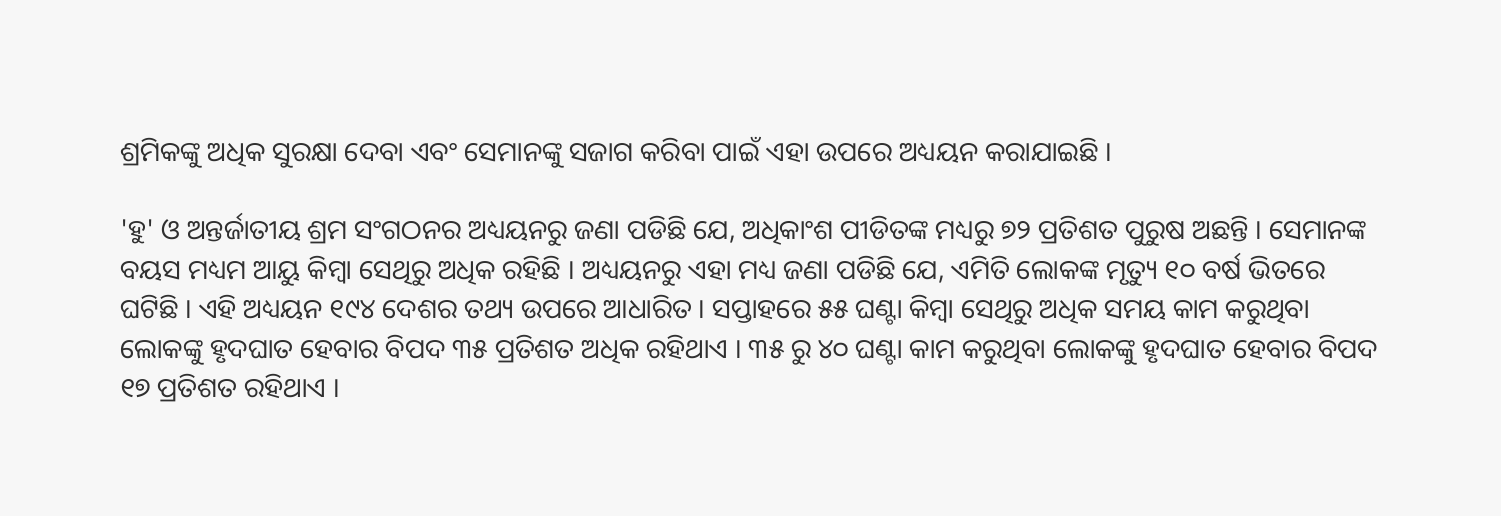ଶ୍ରମିକଙ୍କୁ ଅଧିକ ସୁରକ୍ଷା ଦେବା ଏବଂ ସେମାନଙ୍କୁ ସଜାଗ କରିବା ପାଇଁ ଏହା ଉପରେ ଅଧ୍ୟୟନ କରାଯାଇଛି ।

'ହୁ' ଓ ଅନ୍ତର୍ଜାତୀୟ ଶ୍ରମ ସଂଗଠନର ଅଧ୍ୟୟନରୁ ଜଣା ପଡିଛି ଯେ, ଅଧିକାଂଶ ପୀଡିତଙ୍କ ମଧ୍ୟରୁ ୭୨ ପ୍ରତିଶତ ପୁରୁଷ ଅଛନ୍ତି । ସେମାନଙ୍କ ବୟସ ମଧ୍ୟମ ଆୟୁ କିମ୍ବା ସେଥିରୁ ଅଧିକ ରହିଛି । ଅଧ୍ୟୟନରୁ ଏହା ମଧ୍ୟ ଜଣା ପଡିଛି ଯେ, ଏମିତି ଲୋକଙ୍କ ମୃତ୍ୟୁ ୧୦ ବର୍ଷ ଭିତରେ ଘଟିଛି । ଏହି ଅଧ୍ୟୟନ ୧୯୪ ଦେଶର ତଥ୍ୟ ଉପରେ ଆଧାରିତ । ସପ୍ତାହରେ ୫୫ ଘଣ୍ଟା କିମ୍ବା ସେଥିରୁ ଅଧିକ ସମୟ କାମ କରୁଥିବା ଲୋକଙ୍କୁ ହୃଦଘାତ ହେବାର ବିପଦ ୩୫ ପ୍ରତିଶତ ଅଧିକ ରହିଥାଏ । ୩୫ ରୁ ୪୦ ଘଣ୍ଟା କାମ କରୁଥିବା ଲୋକଙ୍କୁ ହୃଦଘାତ ହେବାର ବିପଦ ୧୭ ପ୍ରତିଶତ ରହିଥାଏ ।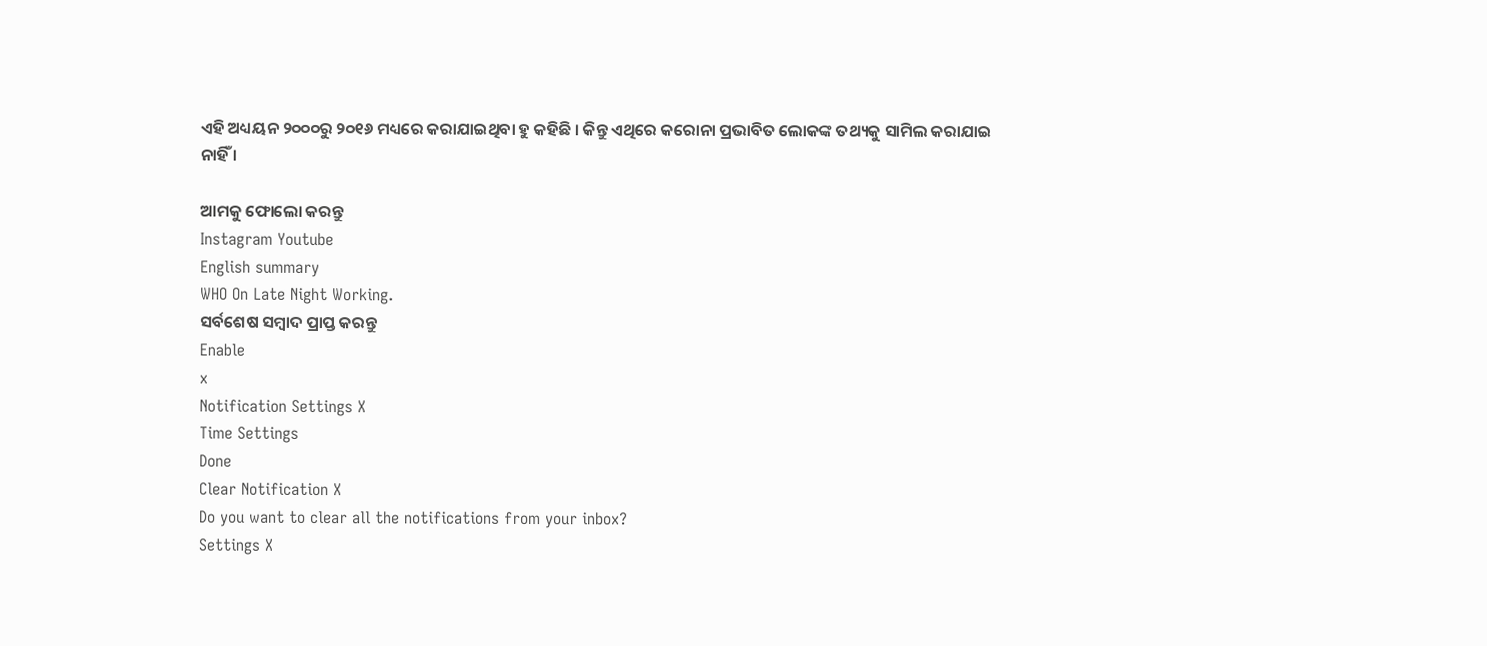ଏହି ଅଧ୍ୟୟନ ୨୦୦୦ରୁ ୨୦୧୬ ମଧ୍ୟରେ କରାଯାଇଥିବା ହୁ କହିଛି । କିନ୍ତୁ ଏଥିରେ କରୋନା ପ୍ରଭାବିତ ଲୋକଙ୍କ ତଥ୍ୟକୁ ସାମିଲ କରାଯାଇ ନାହିଁ ।

ଆମକୁ ଫୋଲୋ କରନ୍ତୁ
Instagram Youtube
English summary
WHO On Late Night Working.
ସର୍ବଶେଷ ସମ୍ବାଦ ପ୍ରାପ୍ତ କରନ୍ତୁ
Enable
x
Notification Settings X
Time Settings
Done
Clear Notification X
Do you want to clear all the notifications from your inbox?
Settings X